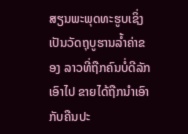ສຽນພະພຸດທະຮູບເຊິ່ງ ເປັນວັດຖຸບູຮານລ້ຳຄ່າຂອງ ລາວທີ່ຖືກຄົນບໍ່ດີລັກເອົາໄປ ຂາຍໄດ້ຖືກນຳເອົາກັບຄືນປະ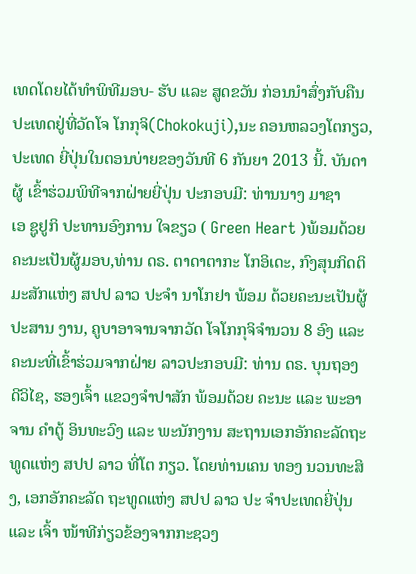ເທດໂດຍໄດ້ທຳພິທີມອບ- ຮັບ ແລະ ສູດຂວັນ ກ່ອນນຳສົ່ງກັບຄືນປະເທດຢູ່ທີ່ວັດໂຈ ໂກກຸຈິ(Chokokuji),ນະ ຄອນຫລວງໂຕກຽວ, ປະເທດ ຍີ່ປຸ່ນໃນຕອນບ່າຍຂອງວັນທີ 6 ກັນຍາ 2013 ນີ້. ບັນດາຜູ້ ເຂົ້າຮ່ວມພິທີຈາກຝ່າຍຍີ່ປຸ່ນ ປະກອບມີ: ທ່ານນາງ ມາຊາ
ເອ ຊູຢູກິ ປະທານອົງການ ໃຈຂຽວ ( Green Heart )ພ້ອມດ້ວຍຄະນະເປັນຜູ້ມອບ,ທ່ານ ດຣ. ຕາດາຕາກະ ໂກອິເດະ, ກົງສຸນກິດຕິມະສັກແຫ່ງ ສປປ ລາວ ປະຈໍາ ນາໂກຢາ ພ້ອມ ດ້ວຍຄະນະເປັນຜູ້ປະສານ ງານ, ຄູບາອາຈານຈາກວັດ ໂຈໂກກຸຈິຈຳນວນ 8 ອົງ ແລະ
ຄະນະທີ່ເຂົ້າຮ່ວມຈາກຝ່າຍ ລາວປະກອບມີ: ທ່ານ ດຣ. ບຸນຖອງ ດີວິໄຊ, ຮອງເຈົ້າ ແຂວງຈຳປາສັກ ພ້ອມດ້ວຍ ຄະນະ ແລະ ພະອາຈານ ຄໍາຕູ້ ອິນທະວົງ ແລະ ພະນັກງານ ສະຖານເອກອັກຄະລັດຖະ ທູດແຫ່ງ ສປປ ລາວ ທີ່ໂຕ ກຽວ. ໂດຍທ່ານເຄນ ທອງ ນວນທະສິງ, ເອກອັກຄະລັດ ຖະທູດແຫ່ງ ສປປ ລາວ ປະ ຈຳປະເທດຍີ່ປຸ່ນ ແລະ ເຈົ້າ ໜ້າທີກ່ຽວຂ້ອງຈາກກະຊວງ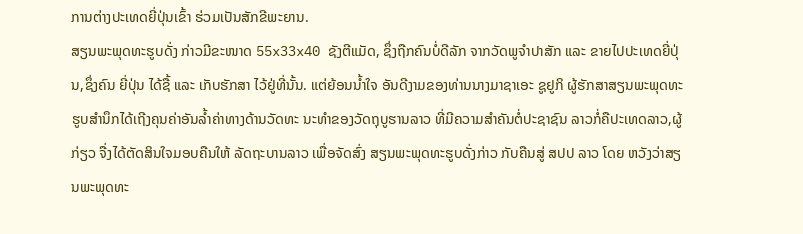ການຕ່າງປະເທດຍີ່ປຸ່ນເຂົ້າ ຮ່ວມເປັນສັກຂີພະຍານ.
ສຽນພະພຸດທະຮູບດັ່ງ ກ່າວມີຂະໜາດ 55x33x40 ຊັງຕີແມັດ, ຊຶ່ງຖືກຄົນບໍ່ດີລັກ ຈາກວັດພູຈຳປາສັກ ແລະ ຂາຍໄປປະເທດຍີ່ປຸ່ນ,ຊຶ່ງຄົນ ຍີ່ປຸ່ນ ໄດ້ຊື້ ແລະ ເກັບຮັກສາ ໄວ້ຢູ່ທີ່ນັ້ນ. ແຕ່ຍ້ອນນ້ຳໃຈ ອັນດີງາມຂອງທ່ານນາງມາຊາເອະ ຊູຢູກິ ຜູ້ຮັກສາສຽນພະພຸດທະຮູບສຳນຶກໄດ້ເຖີງຄຸນຄ່າອັນລໍ້າຄ່າທາງດ້ານວັດທະ ນະທຳຂອງວັດຖຸບູຮານລາວ ທີ່ມີຄວາມສໍາຄັນຕໍ່ປະຊາຊົນ ລາວກໍ່ຄືປະເທດລາວ,ຜູ້ກ່ຽວ ຈື່ງໄດ້ຕັດສິນໃຈມອບຄືນໃຫ້ ລັດຖະບານລາວ ເພື່ອຈັດສົ່ງ ສຽນພະພຸດທະຮູບດັ່ງກ່າວ ກັບຄືນສູ່ ສປປ ລາວ ໂດຍ ຫວັງວ່າສຽນພະພຸດທະ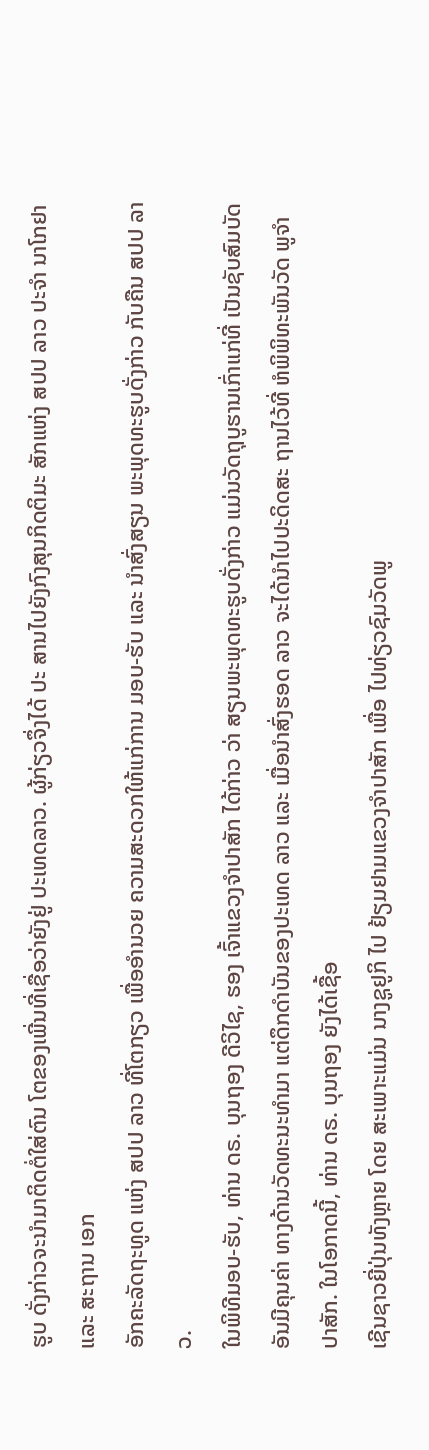ຮູບ ດັ່ງກ່າວຈະນຳມາຕິດຕໍ່ໃສ່ຕົນ ໂຕຂອງເພີ່ນທີ່ເຊື່ອວ່າຍັງຢູ່ ປະເທດລາວ. ຜູ້ກ່ຽວຈຶ່ງໄດ້ ປະ ສານໄປຍັງກົງສຸນກິດຕິມະ ສັກແຫ່ງ ສປປ ລາວ ປະຈຳ ນາໂກຢາ ແລະ ສະຖານ ເອກ
ອັກຄະລັດຖະທູດ ແຫ່ງ ສປປ ລາວ ທີ່ໂຕກຽວ ເພື່ອອຳນວຍ ຄວາມສະດວກໃຫ້ແກ່ການ ມອບ-ຮັບ ແລະ ນຳສົ່ງສຽນ ພະພຸດທະຮູບດັ່ງກ່າວ ກັບຄືນ ສປປ ລາວ.
ໃນພິທີມອບ-ຮັບ, ທ່ານ ດຣ. ບຸນຖອງ ດີວິໄຊ, ຮອງ ເຈົ້າແຂວງຈຳປາສັກ ໄດ້ກ່າວ ວ່າ ສຽນພະພຸດທະຮູບດັ່ງກ່າວ ແມ່ນວັດຖຸບູຮານເກົ່າແກ່ທີ່ ເປັນຊັບສົມບັດອັນມີຄຸນຄ່າ ທາງດ້ານວັດທະນະທຳມາ ແຕ່ດຶກດຳບັນຂອງປະເທດ ລາວ ແລະ ເມື່ອນຳສົ່ງຮອດ ລາວ ຈະໄດ້ນຳໄປປະດິດສະ ຖານໄວ້ທີ່ ຫໍພິພິທະພັນວັດ ພູຈຳປາສັກ. ໃນໂອກາດນີ້, ທ່ານ ດຣ. ບຸນຖອງ ຍັງໄດ້ເຊື້ອ
ເຊີນຊາວຍີ່ປຸ່ນທັງຫຼາຍ ໂດຍ ສະເພາະແມ່ນ ນາງຊູຢູກິ ໄປ ຢ້ຽມຢາມແຂວງຈຳປາສັກ ເພື່ອ ໄປທ່ຽວຊົມວັດພູ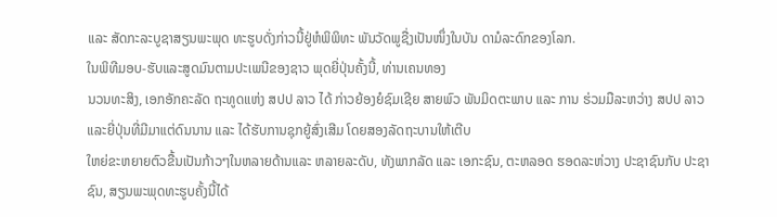ແລະ ສັດກະລະບູຊາສຽນພະພຸດ ທະຮູບດັ່ງກ່າວນີ້ຢູ່ຫໍພິພິທະ ພັນວັດພູຊື່ງເປັນໜຶ່ງໃນບັນ ດາມໍລະດົກຂອງໂລກ.
ໃນພິທີມອບ-ຮັບແລະສູດມົນຕາມປະເພນີຂອງຊາວ ພຸດຍີ່ປຸ່ນຄັ້ງນີ້, ທ່ານເຄນທອງ
ນວນທະສິງ, ເອກອັກຄະລັດ ຖະທູດແຫ່ງ ສປປ ລາວ ໄດ້ ກ່າວຍ້ອງຍໍຊົມເຊີຍ ສາຍພົວ ພັນມິດຕະພາບ ແລະ ການ ຮ່ວມມືລະຫວ່າງ ສປປ ລາວ ແລະຍີ່ປຸ່ນທີ່ມີມາແຕ່ດົນນານ ແລະ ໄດ້ຮັບການຊຸກຍູ້ສົ່ງເສີມ ໂດຍສອງລັດຖະບານໃຫ້ເຕີບ
ໃຫຍ່ຂະຫຍາຍຕົວຂື້ນເປັນກ້າວໆໃນຫລາຍດ້ານແລະ ຫລາຍລະດັບ, ທັງພາກລັດ ແລະ ເອກະຊົນ, ຕະຫລອດ ຮອດລະຫ່ວາງ ປະຊາຊົນກັບ ປະຊາຊົນ, ສຽນພະພຸດທະຮູບຄັ້ງນີ້ໄດ້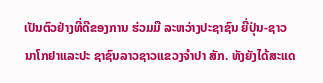ເປັນຕົວຢ່າງທີ່ດີຂອງການ ຮ່ວມມື ລະຫວ່າງປະຊາຊົນ ຍີ່ປຸ່ນ-ຊາວນາໂກຢາແລະປະ ຊາຊົນລາວຊາວແຂວງຈໍາປາ ສັກ. ທັງຍັງໄດ້ສະແດ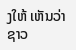ງໃຫ້ ເຫັນວ່າ ຊາວ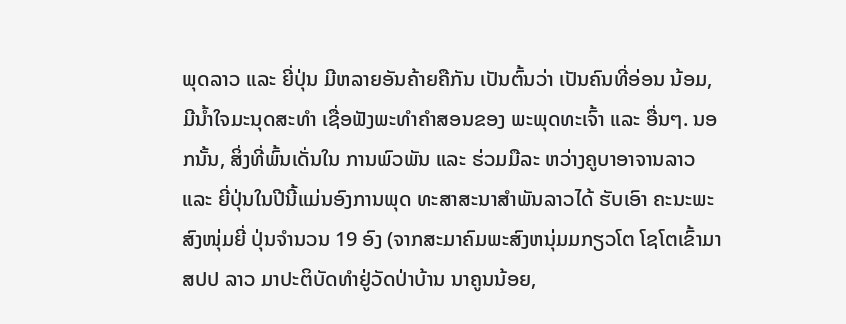ພຸດລາວ ແລະ ຍີ່ປຸ່ນ ມີຫລາຍອັນຄ້າຍຄືກັນ ເປັນຕົ້ນວ່າ ເປັນຄົນທີ່ອ່ອນ ນ້ອມ, ມີນໍ້າໃຈມະນຸດສະທຳ ເຊື່ອຟັງພະທຳຄຳສອນຂອງ ພະພຸດທະເຈົ້າ ແລະ ອື່ນໆ. ນອກນັ້ນ, ສິ່ງທີ່ພົ້ນເດັ່ນໃນ ການພົວພັນ ແລະ ຮ່ວມມືລະ ຫວ່າງຄູບາອາຈານລາວແລະ ຍີ່ປຸ່ນໃນປີນີ້ແມ່ນອົງການພຸດ ທະສາສະນາສຳພັນລາວໄດ້ ຮັບເອົາ ຄະນະພະສົງໜຸ່ມຍີ່ ປຸ່ນຈຳນວນ 19 ອົງ (ຈາກສະມາຄົມພະສົງຫນຸ່ມມກຽວໂຕ ໂຊໂຕເຂົ້າມາ ສປປ ລາວ ມາປະຕິບັດທໍາຢູ່ວັດປ່າບ້ານ ນາຄູນນ້ອຍ,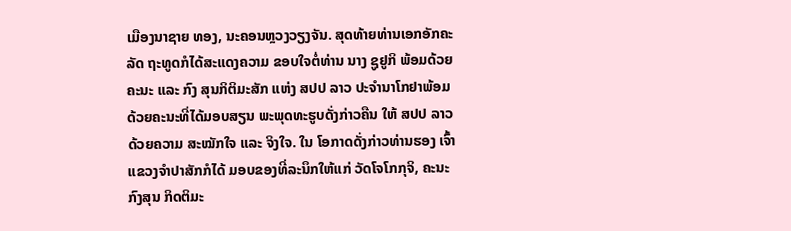ເມືອງນາຊາຍ ທອງ, ນະຄອນຫຼວງວຽງຈັນ. ສຸດທ້າຍທ່ານເອກອັກຄະລັດ ຖະທູດກໍໄດ້ສະແດງຄວາມ ຂອບໃຈຕໍ່ທ່ານ ນາງ ຊູຢູກິ ພ້ອມດ້ວຍຄະນະ ແລະ ກົງ ສຸນກິຕິມະສັກ ແຫ່ງ ສປປ ລາວ ປະຈຳນາໂກຢາພ້ອມ ດ້ວຍຄະນະທີ່ໄດ້ມອບສຽນ ພະພຸດທະຮູບດັ່ງກ່າວຄືນ ໃຫ້ ສປປ ລາວ ດ້ວຍຄວາມ ສະໝັກໃຈ ແລະ ຈິງໃຈ. ໃນ ໂອກາດດັ່ງກ່າວທ່ານຮອງ ເຈົ້າແຂວງຈຳປາສັກກໍໄດ້ ມອບຂອງທີ່ລະນຶກໃຫ້ແກ່ ວັດໂຈໂກກຸຈິ, ຄະນະກົງສຸນ ກິດຕິມະ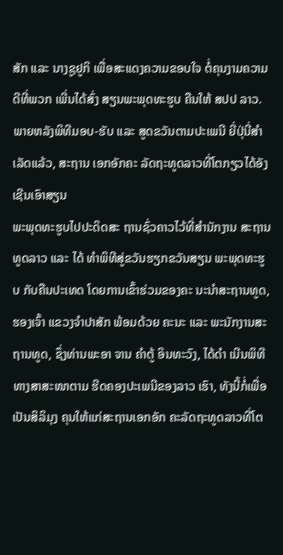ສັກ ແລະ ນາງຊູຢູກິ ເພື່ອສະແດງຄວາມຂອບໃຈ ຕໍ່ຄຸນງາມຄວາມດີທີ່ພວກ ເພີ່ນໄດ້ສົ່ງ ສຽນພະພຸດທະຮູບ ຄືນໃຫ້ ສປປ ລາວ.
ພາຍຫລັງພິທີມອບ-ຮັບ ແລະ ສູດຂວັນຕາມປະເພນີ ຍີ່ປຸ່ນີ່ສໍາເລັດແລ້ວ, ສະຖານ ເອກອັກຄະ ລັດຖະທູດລາວທີ່ໂຕກຽວໄດ້ອັງເຊີນເອົາສຽນ
ພະພຸດທະຮູບໄປປະດິດສະ ຖານຊົ່ວຄາວໄວ້ທີ່ສຳນັກງານ ສະຖານທູດລາວ ແລະ ໄດ້ ທຳພິທີສູ່ຂວັນຮຽກຂວັນສຽນ ພະພຸດທະຮູບ ກັບຄືນປະເທດ ໂດຍການເຂົ້າຮ່ວມຂອງຄະ ນະນຳສະຖານທູດ,ຮອງເຈົ້າ ແຂວງຈຳປາສັກ ພ້ອມດ້ວຍ ຄະນະ ແລະ ພະນັກງານສະ ຖານທູດ, ຊຶ່ງທ່ານພະອາ ຈານ ຄຳຕູ້ ອິນທະວົງ, ໄດ້ດຳ ເນີນພິທີທາງສາສະໜາຕາມ ຮີດຄອງປະເພນີຂອງລາວ ເຮົາ, ທັງນີ້ກໍ່ເພື່ອເປັນສິລິມຸງ ຄຸນໃຫ້ແກ່ສະຖານເອກອັກ ຄະລັດຖະທູດລາວທີ່ໂຕ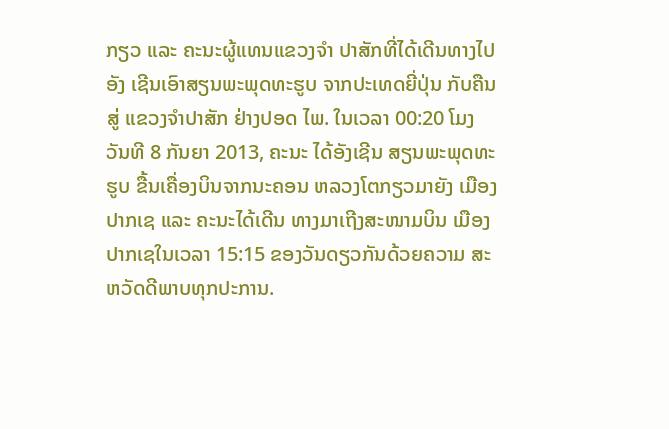ກຽວ ແລະ ຄະນະຜູ້ແທນແຂວງຈຳ ປາສັກທີ່ໄດ້ເດີນທາງໄປອັງ ເຊີນເອົາສຽນພະພຸດທະຮູບ ຈາກປະເທດຍີ່ປຸ່ນ ກັບຄືນສູ່ ແຂວງຈຳປາສັກ ຢ່າງປອດ ໄພ. ໃນເວລາ 00:20 ໂມງ ວັນທີ 8 ກັນຍາ 2013, ຄະນະ ໄດ້ອັງເຊີນ ສຽນພະພຸດທະຮູບ ຂື້ນເຄື່ອງບິນຈາກນະຄອນ ຫລວງໂຕກຽວມາຍັງ ເມືອງ ປາກເຊ ແລະ ຄະນະໄດ້ເດີນ ທາງມາເຖີງສະໜາມບິນ ເມືອງປາກເຊໃນເວລາ 15:15 ຂອງວັນດຽວກັນດ້ວຍຄວາມ ສະຫວັດດີພາບທຸກປະການ.